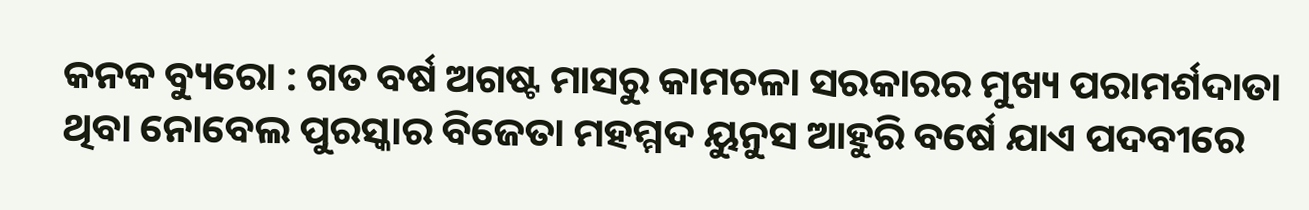କନକ ବ୍ୟୁରୋ : ଗତ ବର୍ଷ ଅଗଷ୍ଟ ମାସରୁ କାମଚଳା ସରକାରର ମୁଖ୍ୟ ପରାମର୍ଶଦାତା ଥିବା ନୋବେଲ ପୁରସ୍କାର ବିଜେତା ମହମ୍ମଦ ୟୁନୁସ ଆହୁରି ବର୍ଷେ ଯାଏ ପଦବୀରେ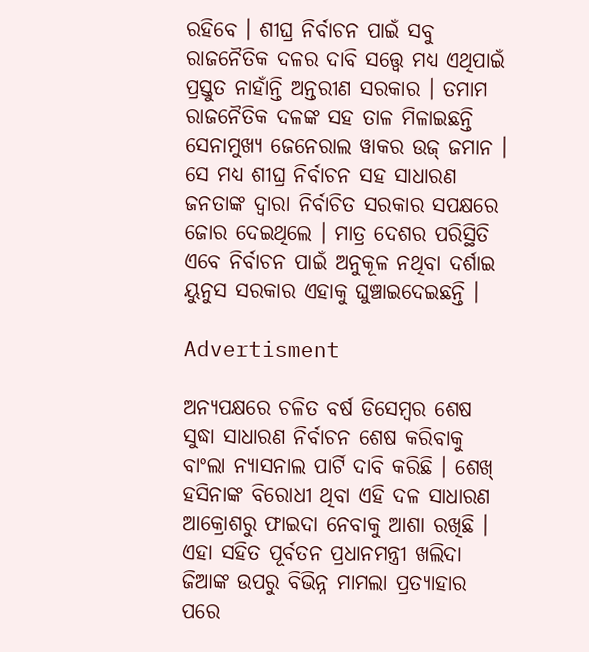ରହିବେ । ଶୀଘ୍ର ନିର୍ବାଚନ ପାଇଁ ସବୁ ରାଜନୈତିକ ଦଳର ଦାବି ସତ୍ତ୍ବେ ମଧ୍ୟ ଏଥିପାଇଁ ପ୍ରସ୍ତୁତ ନାହାଁନ୍ତି ଅନ୍ତରୀଣ ସରକାର । ତମାମ ରାଜନୈତିକ ଦଳଙ୍କ ସହ ତାଳ ମିଳାଇଛନ୍ତି ସେନାମୁଖ୍ୟ ଜେନେରାଲ ୱାକର ଉଜ୍ ଜମାନ । ସେ ମଧ୍ୟ ଶୀଘ୍ର ନିର୍ବାଚନ ସହ ସାଧାରଣ ଜନତାଙ୍କ ଦ୍ବାରା ନିର୍ବାଚିତ ସରକାର ସପକ୍ଷରେ ଜୋର ଦେଇଥିଲେ । ମାତ୍ର ଦେଶର ପରିସ୍ଥିତି ଏବେ ନିର୍ବାଚନ ପାଇଁ ଅନୁକୂଳ ନଥିବା ଦର୍ଶାଇ ୟୁନୁସ ସରକାର ଏହାକୁ ଘୁଞ୍ଚାଇଦେଇଛନ୍ତି ।

Advertisment

ଅନ୍ୟପକ୍ଷରେ ଚଳିତ ବର୍ଷ ଡିସେମ୍ବର ଶେଷ ସୁଦ୍ଧା ସାଧାରଣ ନିର୍ବାଚନ ଶେଷ କରିବାକୁ ବାଂଲା ନ୍ୟାସନାଲ ପାର୍ଟି ଦାବି କରିଛି । ଶେଖ୍ ହସିନାଙ୍କ ବିରୋଧୀ ଥିବା ଏହି ଦଳ ସାଧାରଣ ଆକ୍ରୋଶରୁ ଫାଇଦା ନେବାକୁ ଆଶା ରଖିଛି । ଏହା ସହିତ ପୂର୍ବତନ ପ୍ରଧାନମନ୍ତ୍ରୀ ଖଲିଦା ଜିଆଙ୍କ ଉପରୁ ବିଭିନ୍ନ ମାମଲା ପ୍ରତ୍ୟାହାର ପରେ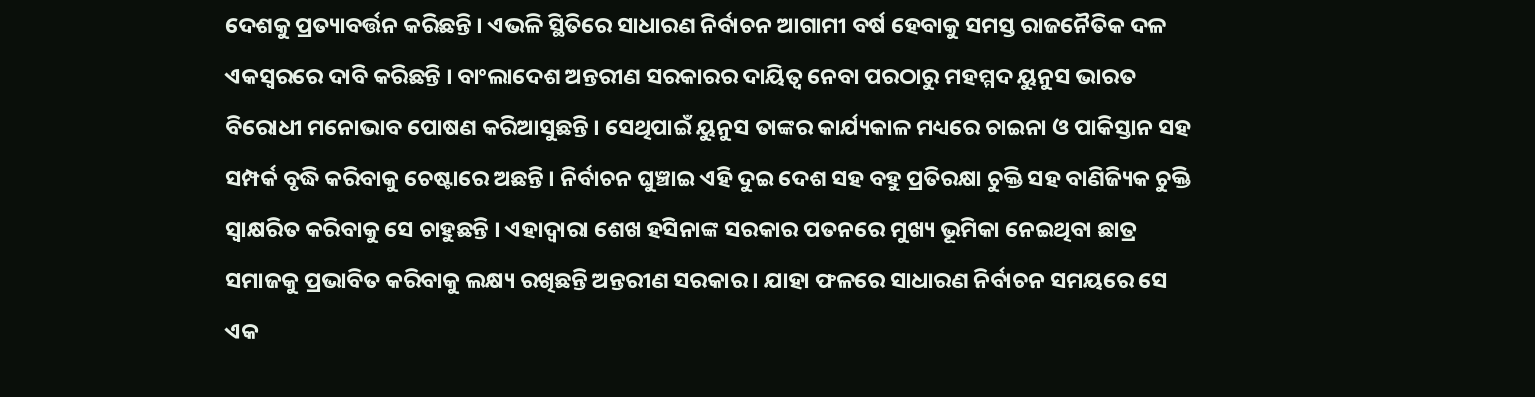ଦେଶକୁ ପ୍ରତ୍ୟାବର୍ତ୍ତନ କରିଛନ୍ତି । ଏଭଳି ସ୍ଥିତିରେ ସାଧାରଣ ନିର୍ବାଚନ ଆଗାମୀ ବର୍ଷ ହେବାକୁ ସମସ୍ତ ରାଜନୈତିକ ଦଳ ଏକସ୍ବରରେ ଦାବି କରିଛନ୍ତି । ବାଂଲାଦେଶ ଅନ୍ତରୀଣ ସରକାରର ଦାୟିତ୍ବ ନେବା ପରଠାରୁ ମହମ୍ମଦ ୟୁନୁସ ଭାରତ ବିରୋଧୀ ମନୋଭାବ ପୋଷଣ କରିଆସୁଛନ୍ତି । ସେଥିପାଇଁ ୟୁନୁସ ତାଙ୍କର କାର୍ଯ୍ୟକାଳ ମଧ୍ୟରେ ଚାଇନା ଓ ପାକିସ୍ତାନ ସହ ସମ୍ପର୍କ ବୃଦ୍ଧି କରିବାକୁ ଚେଷ୍ଟାରେ ଅଛନ୍ତି । ନିର୍ବାଚନ ଘୁଞ୍ଚାଇ ଏହି ଦୁଇ ଦେଶ ସହ ବହୁ ପ୍ରତିରକ୍ଷା ଚୁକ୍ତି ସହ ବାଣିଜ୍ୟିକ ଚୁକ୍ତି ସ୍ବାକ୍ଷରିତ କରିବାକୁ ସେ ଚାହୁଛନ୍ତି । ଏହାଦ୍ବାରା ଶେଖ ହସିନାଙ୍କ ସରକାର ପତନରେ ମୁଖ୍ୟ ଭୂମିକା ନେଇଥିବା ଛାତ୍ର ସମାଜକୁ ପ୍ରଭାବିତ କରିବାକୁ ଲକ୍ଷ୍ୟ ରଖିଛନ୍ତି ଅନ୍ତରୀଣ ସରକାର । ଯାହା ଫଳରେ ସାଧାରଣ ନିର୍ବାଚନ ସମୟରେ ସେ ଏକ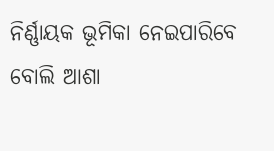ନିର୍ଣ୍ଣାୟକ ଭୂମିକା ନେଇପାରିବେ ବୋଲି ଆଶା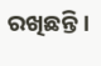ରଖିଛନ୍ତି ।